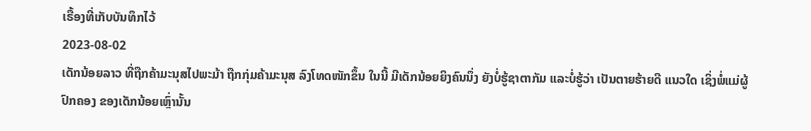ເຣື້ອງທີ່ເກັບບັນທຶກໄວ້
2023-08-02
ເດັກນ້ອຍລາວ ທີ່ຖືກຄ້າມະນຸສໄປພະມ້າ ຖືກກຸ່ມຄ້າມະນຸສ ລົງໂທດໜັກຂຶ້ນ ໃນນີ້ ມີເດັກນ້ອຍຍິງຄົນນຶ່ງ ຍັງບໍ່ຮູ້ຊາຕາກັມ ແລະບໍ່ຮູ້ວ່າ ເປັນຕາຍຮ້າຍດີ ແນວໃດ ເຊິ່ງພໍ່ແມ່ຜູ້ປົກຄອງ ຂອງເດັກນ້ອຍເຫຼົ່ານັ້ນ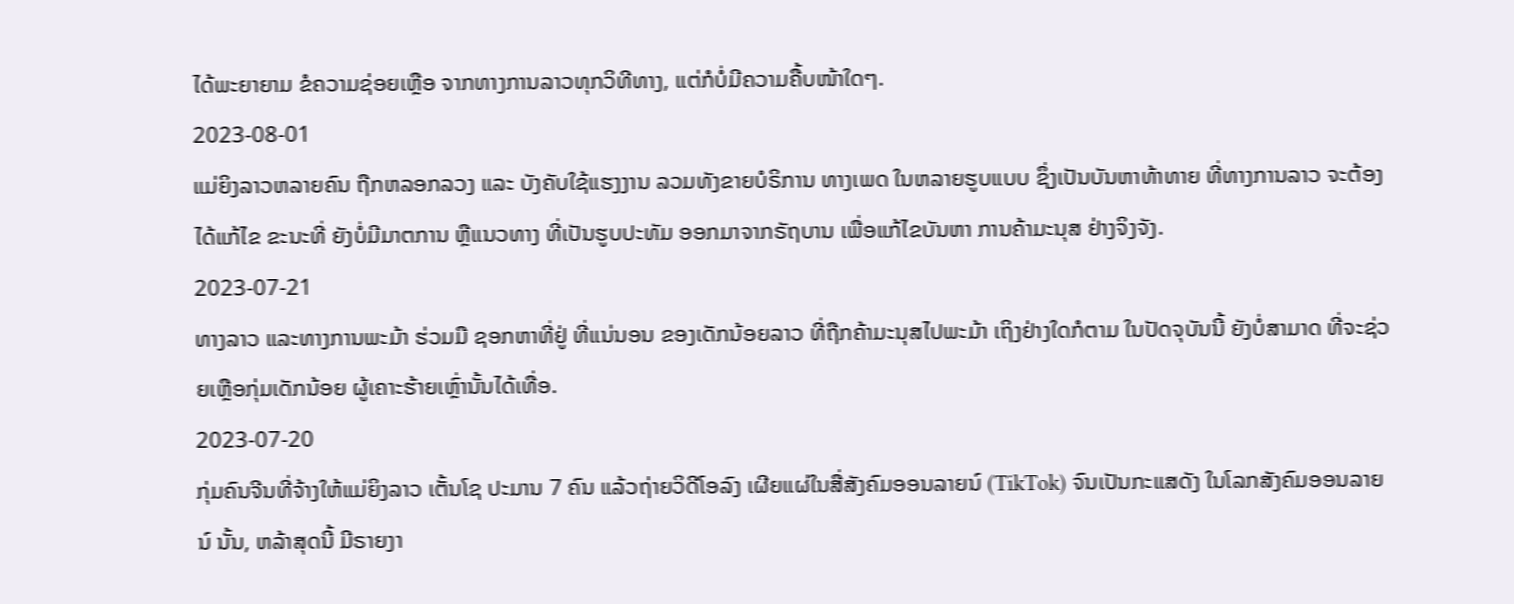ໄດ້ພະຍາຍາມ ຂໍຄວາມຊ່ອຍເຫຼືອ ຈາກທາງການລາວທຸກວິທີທາງ, ແຕ່ກໍບໍ່ມີຄວາມຄື້ບໜ້າໃດໆ.
2023-08-01
ແມ່ຍິງລາວຫລາຍຄົນ ຖືກຫລອກລວງ ແລະ ບັງຄັບໃຊ້ແຮງງານ ລວມທັງຂາຍບໍຣິການ ທາງເພດ ໃນຫລາຍຮູບແບບ ຊຶ່ງເປັນບັນຫາທ້າທາຍ ທີ່ທາງການລາວ ຈະຕ້ອງໄດ້ແກ້ໄຂ ຂະນະທີ່ ຍັງບໍ່ມີມາຕການ ຫຼືແນວທາງ ທີ່ເປັນຮູບປະທັມ ອອກມາຈາກຣັຖບານ ເພື່ອແກ້ໄຂບັນຫາ ການຄ້າມະນຸສ ຢ່າງຈິງຈັງ.
2023-07-21
ທາງລາວ ແລະທາງການພະມ້າ ຮ່ວມມື ຊອກຫາທີ່ຢູ່ ທີ່ແນ່ນອນ ຂອງເດັກນ້ອຍລາວ ທີ່ຖືກຄ້າມະນຸສໄປພະມ້າ ເຖິງຢ່າງໃດກໍຕາມ ໃນປັດຈຸບັນນີ້ ຍັງບໍ່ສາມາດ ທີ່ຈະຊ່ວຍເຫຼືອກຸ່ມເດັກນ້ອຍ ຜູ້ເຄາະຮ້າຍເຫຼົ່ານັ້ນໄດ້ເທື່ອ.
2023-07-20
ກຸ່ມຄົນຈີນທີ່ຈ້າງໃຫ້ແມ່ຍິງລາວ ເຕັ້ນໂຊ ປະມານ 7 ຄົນ ແລ້ວຖ່າຍວິດີໂອລົງ ເຜີຍແຜ່ໃນສື່ສັງຄົມອອນລາຍນ໌ (TikTok) ຈົນເປັນກະແສດັງ ໃນໂລກສັງຄົມອອນລາຍນ໌ ນັ້ນ, ຫລ້າສຸດນີ້ ມີຣາຍງາ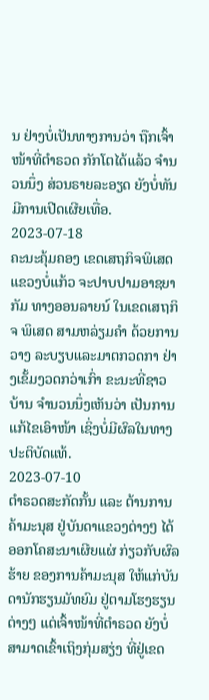ນ ຢ່າງບໍ່ເປັນທາງການວ່າ ຖືກເຈົ້າໜ້າທີ່ຕຳຣວດ ກັກໂຕໄດ້ແລ້ວ ຈຳນວນນຶ່ງ ສ່ວນຣາຍລະອຽດ ຍັງບໍ່ທັນມີການເປີດເຜີຍເທື່ອ.
2023-07-18
ຄະນະຄຸ້ມຄອງ ເຂດເສຖກິຈພິເສດ ແຂວງບໍ່ແກ້ວ ຈະປາບປາມອາຊຍາກັມ ທາງອອນລາຍນ໌ ໃນເຂດເສຖກິຈ ພິເສດ ສາມຫລ່ຽມຄໍາ ດ້ວຍການວາງ ລະບຽບແລະມາຕກວດກາ ຢ່າງເຂັ້ມງວດກວ່າເກົ່າ ຂະນະທີ່ຊາວບ້ານ ຈຳນວນນຶ່ງເຫັນວ່າ ເປັນການແກ້ໄຂເອົາໜ້າ ເຊິ່ງບໍ່ມີຜົລໃນທາງປະຕິບັດແທ້.
2023-07-10
ຕຳຣວດສະກັດກັ້ນ ແລະ ຕ້ານການຄ້າມະນຸສ ຢູ່ບັນດາແຂວງຕ່າງໆ ໄດ້ອອກໂຄສະນາເຜີຍແຜ່ ກ່ຽວກັບຜົລຮ້າຍ ຂອງການຄ້າມະນຸສ ໃຫ້ແກ່ບັນດານັກຮຽນມັທຍົມ ຢູ່ຕາມໂຮງຮຽນຕ່າງໆ ແຕ່ເຈົ້າໜ້າທີ່ຕຳຣວດ ຍັງບໍ່ສາມາດເຂົ້າເຖິງກຸ່ມສຽ່ງ ທີ່ຢູ່ເຂດ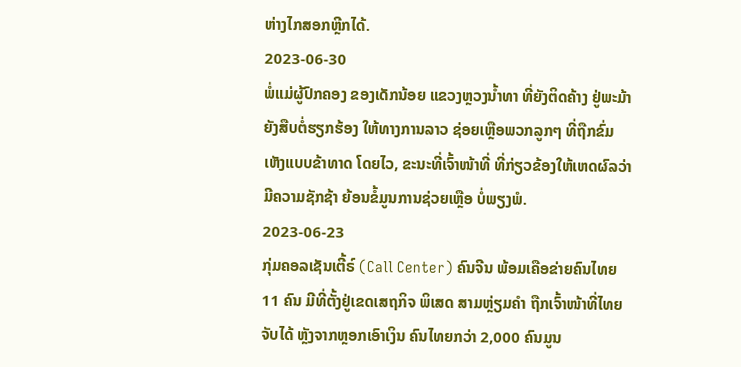ຫ່າງໄກສອກຫຼີກໄດ້.
2023-06-30
ພໍ່ແມ່ຜູ້ປົກຄອງ ຂອງເດັກນ້ອຍ ແຂວງຫຼວງນໍ້າທາ ທີ່ຍັງຕິດຄ້າງ ຢູ່ພະມ້າ ຍັງສືບຕໍ່ຮຽກຮ້ອງ ໃຫ້ທາງການລາວ ຊ່ອຍເຫຼືອພວກລູກໆ ທີ່ຖືກຂົ່ມເຫັງແບບຂ້າທາດ ໂດຍໄວ, ຂະນະທີ່ເຈົ້າໜ້າທີ່ ທີ່ກ່ຽວຂ້ອງໃຫ້ເຫດຜົລວ່າ ມີຄວາມຊັກຊ້າ ຍ້ອນຂໍ້ມູນການຊ່ວຍເຫຼືອ ບໍ່ພຽງພໍ.
2023-06-23
ກຸ່ມຄອລເຊັນເຕີ້ຣ໌ (Call Center) ຄົນຈີນ ພ້ອມເຄືອຂ່າຍຄົນໄທຍ 11 ຄົນ ມີທີ່ຕັ້ງຢູ່ເຂດເສຖກິຈ ພິເສດ ສາມຫຼ່ຽມຄຳ ຖືກເຈົ້າໜ້າທີ່ໄທຍ ຈັບໄດ້ ຫຼັງຈາກຫຼອກເອົາເງິນ ຄົນໄທຍກວ່າ 2,000 ຄົນມູນ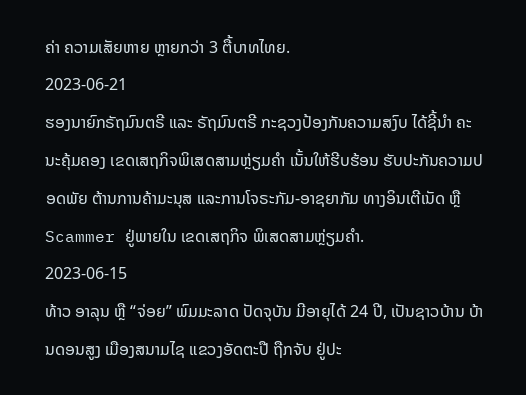ຄ່າ ຄວາມເສັຍຫາຍ ຫຼາຍກວ່າ 3 ຕື້ບາທໄທຍ.
2023-06-21
ຮອງນາຍົກຣັຖມົນຕຣີ ແລະ ຣັຖມົນຕຣີ ກະຊວງປ້ອງກັນຄວາມສງົບ ໄດ້ຊີ້ນໍາ ຄະນະຄຸ້ມຄອງ ເຂດເສຖກິຈພິເສດສາມຫຼ່ຽມຄໍາ ເນັ້ນໃຫ້ຮີບຮ້ອນ ຮັບປະກັນຄວາມປອດພັຍ ຕ້ານການຄ້າມະນຸສ ແລະການໂຈຣະກັມ-ອາຊຍາກັມ ທາງອິນເຕີເນັດ ຫຼື Scammer ຢູ່ພາຍໃນ ເຂດເສຖກິຈ ພິເສດສາມຫຼ່ຽມຄໍາ.
2023-06-15
ທ້າວ ອາລຸນ ຫຼື “ຈ່ອຍ” ພົມມະລາດ ປັດຈຸບັນ ມີອາຍຸໄດ້ 24 ປີ, ເປັນຊາວບ້ານ ບ້ານດອນສູງ ເມືອງສນາມໄຊ ແຂວງອັດຕະປື ຖືກຈັບ ຢູ່ປະ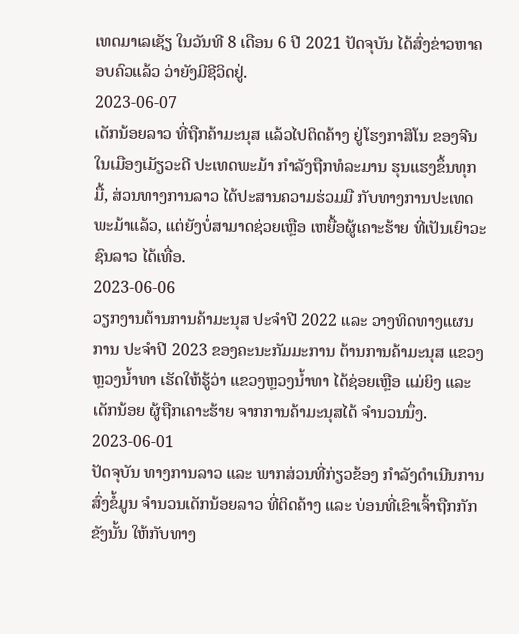ເທດມາເລເຊັຽ ໃນວັນທີ 8 ເດືອນ 6 ປີ 2021 ປັດຈຸບັນ ໄດ້ສົ່ງຂ່າວຫາຄອບຄົວແລ້ວ ວ່າຍັງມີຊີວິດຢູ່.
2023-06-07
ເດັກນ້ອຍລາວ ທີ່ຖືກຄ້າມະນຸສ ແລ້ວໄປຕິດຄ້າງ ຢູ່ໂຮງກາສິໂນ ຂອງຈີນ ໃນເມືອງເມັຽວະດີ ປະເທດພະມ້າ ກໍາລັງຖືກທໍລະມານ ຮຸນແຮງຂຶ້ນທຸກມື້, ສ່ວນທາງການລາວ ໄດ້ປະສານຄວາມຮ່ວມມື ກັບທາງການປະເທດພະມ້າແລ້ວ, ແຕ່ຍັງບໍ່ສາມາດຊ່ວຍເຫຼືອ ເຫຍື້ອຜູ້ເຄາະຮ້າຍ ທີ່ເປັນເຍົາວະຊົນລາວ ໄດ້ເທື່ອ.
2023-06-06
ວຽກງານຕ້ານການຄ້າມະນຸສ ປະຈຳປີ 2022 ແລະ ວາງທິດທາງແຜນການ ປະຈຳປີ 2023 ຂອງຄະນະກັມມະການ ຕ້ານການຄ້າມະນຸສ ແຂວງຫຼວງນໍ້າທາ ເຮັດໃຫ້ຮູ້ວ່າ ແຂວງຫຼວງນໍ້າທາ ໄດ້ຊ່ອຍເຫຼືອ ແມ່ຍິງ ແລະເດັກນ້ອຍ ຜູ້ຖືກເຄາະຮ້າຍ ຈາກການຄ້າມະນຸສໄດ້ ຈຳນວນນຶ່ງ.
2023-06-01
ປັດຈຸບັນ ທາງການລາວ ແລະ ພາກສ່ວນທີ່ກ່ຽວຂ້ອງ ກໍາລັງດໍາເນີນການ ສົ່ງຂໍ້ມູນ ຈໍານວນເດັກນ້ອຍລາວ ທີ່ຕິດຄ້າງ ແລະ ບ່ອນທີ່ເຂົາເຈົ້າຖືກກັກຂັງນັ້ນ ໃຫ້ກັບທາງ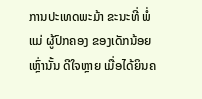ການປະເທດພະມ້າ ຂະນະທີ່ ພໍ່ແມ່ ຜູ້ປົກຄອງ ຂອງເດັກນ້ອຍເຫຼົ່ານັ້ນ ດີໃຈຫຼາຍ ເມື່ອໄດ້ຍິນຄ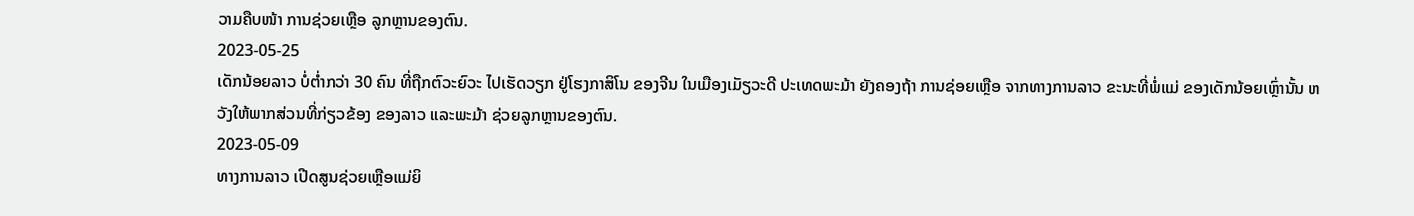ວາມຄືບໜ້າ ການຊ່ວຍເຫຼືອ ລູກຫຼານຂອງຕົນ.
2023-05-25
ເດັກນ້ອຍລາວ ບໍ່ຕໍ່າກວ່າ 30 ຄົນ ທີ່ຖືກຕົວະຍົວະ ໄປເຮັດວຽກ ຢູ່ໂຮງກາສິໂນ ຂອງຈີນ ໃນເມືອງເມັຽວະດີ ປະເທດພະມ້າ ຍັງຄອງຖ້າ ການຊ່ອຍເຫຼືອ ຈາກທາງການລາວ ຂະນະທີ່ພໍ່ແມ່ ຂອງເດັກນ້ອຍເຫຼົ່ານັ້ນ ຫວັງໃຫ້ພາກສ່ວນທີ່ກ່ຽວຂ້ອງ ຂອງລາວ ແລະພະມ້າ ຊ່ວຍລູກຫຼານຂອງຕົນ.
2023-05-09
ທາງການລາວ ເປີດສູນຊ່ວຍເຫຼືອແມ່ຍິ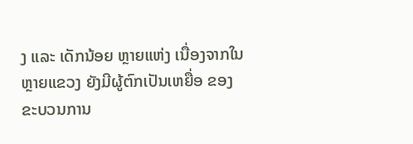ງ ແລະ ເດັກນ້ອຍ ຫຼາຍແຫ່ງ ເນື່ອງຈາກໃນຫຼາຍແຂວງ ຍັງມີຜູ້ຕົກເປັນເຫຍື່ອ ຂອງຂະບວນການ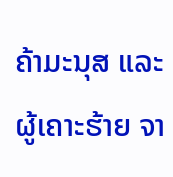ຄ້າມະນຸສ ແລະ ຜູ້ເຄາະຮ້າຍ ຈາ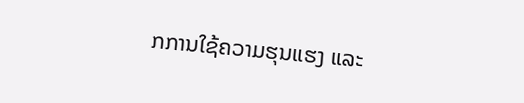ກການໃຊ້ຄວາມຮຸນແຮງ ແລະ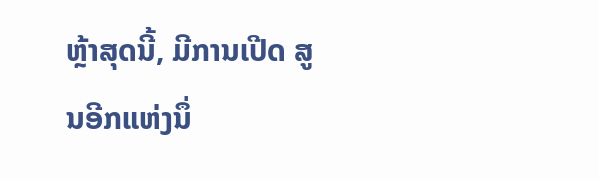ຫຼ້າສຸດນີ້, ມີການເປີດ ສູນອີກແຫ່ງນຶ່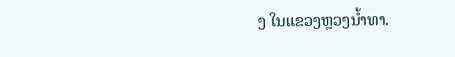ງ ໃນແຂວງຫຼວງນ້ຳທາ.